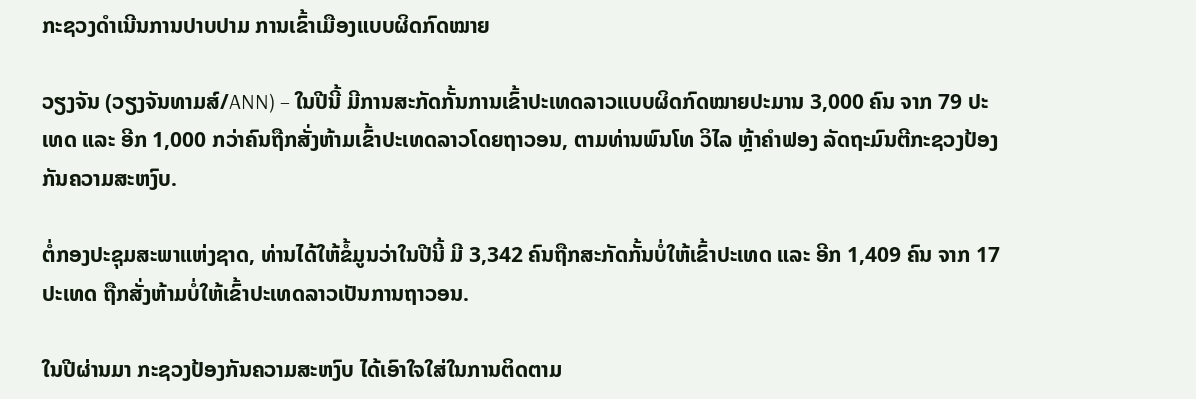ກະຊວງດຳເນີນການປາບປາມ ການເຂົ້າເມືອງແບບຜິດກົດໝາຍ

ວຽງຈັນ (ວຽງຈັນທາມສ໌/ANN) – ໃນປີນີ້ ມີການສະກັດກັ້ນການເຂົ້າປະເທດລາວແບບຜິດກົດໝາຍປະມານ 3,000 ຄົນ ຈາກ 79 ປະເທດ ແລະ ອີກ 1,000 ກວ່າຄົນຖືກສັ່ງຫ້າມເຂົ້າປະເທດລາວໂດຍຖາວອນ, ຕາມທ່ານພົນໂທ ວິໄລ ຫຼ້າຄຳຟອງ ລັດຖະມົນຕີກະຊວງປ້ອງກັນຄວາມສະຫງົບ.

ຕໍ່ກອງປະຊຸມສະພາແຫ່ງຊາດ, ທ່ານໄດ້ໃຫ້ຂໍ້ມູນວ່າໃນປີນີ້ ມີ 3,342 ຄົນຖືກສະກັດກັ້ນບໍ່ໃຫ້ເຂົ້າປະເທດ ແລະ ອີກ 1,409 ຄົນ ຈາກ 17 ປະເທດ ຖືກສັ່ງຫ້າມບໍ່ໃຫ້ເຂົ້າປະເທດລາວເປັນການຖາວອນ.

ໃນປີຜ່ານມາ ກະຊວງປ້ອງກັນຄວາມສະຫງົບ ໄດ້ເອົາໃຈໃສ່ໃນການຕິດຕາມ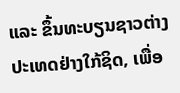ແລະ ຂຶ້ນທະບຽນຊາວຕ່າງປະເທດຢ່າງໃກ້ຊິດ, ເພື່ອ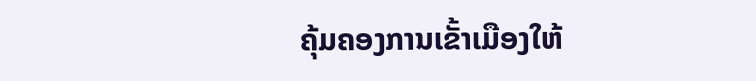ຄຸ້ມຄອງການເຂັ້າເມືອງໃຫ້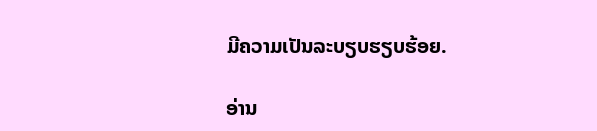ມີຄວາມເປັນລະບຽບຮຽບຮ້ອຍ.

ອ່ານ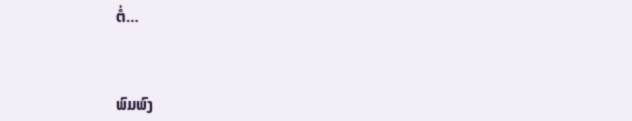ຕໍ່…



ພົມພົງ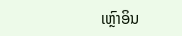ເຫຼົາອິນ